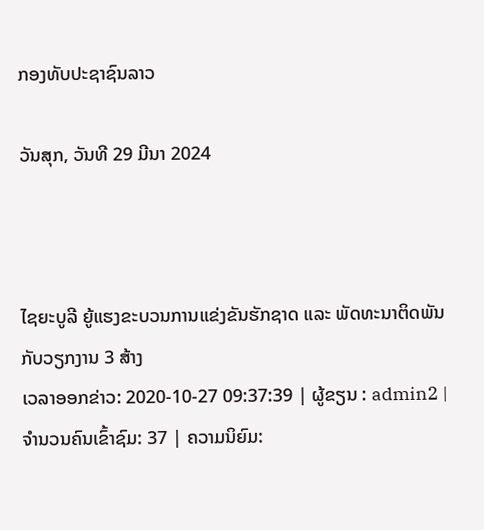ກອງທັບປະຊາຊົນລາວ

ວັນສຸກ, ວັນທີ 29 ມີນາ 2024



ໄຊຍະບູລີ ຍູ້ແຮງຂະບວນການແຂ່ງຂັນຮັກຊາດ ແລະ ພັດທະນາຕິດພັນກັບວຽກງານ 3 ສ້າງ
ເວລາອອກຂ່າວ: 2020-10-27 09:37:39 | ຜູ້ຂຽນ : admin2 | ຈຳນວນຄົນເຂົ້າຊົມ: 37 | ຄວາມນິຍົມ: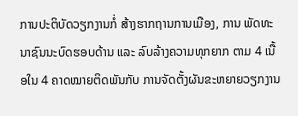ການປະຕິບັດວຽກງານກໍ່ ສ້າງຮາກຖານການເມືອງ, ການ ພັດທະນາຊົນນະບົດຮອບດ້ານ ແລະ ລົບລ້າງຄວາມທຸກຍາກ ຕາມ 4 ເນື້ອໃນ 4 ຄາດໝາຍຕິດພັນກັບ ການຈັດຕັ້ງຜັນຂະຫຍາຍວຽກງານ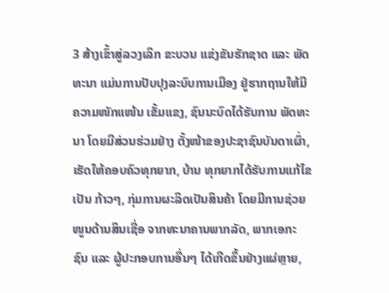3 ສ້າງເຂົ້າສູ່ລວງເລິກ ຂະບວນ ແຂ່ງຂັນຮັກຊາດ ແລະ ພັດທະນາ ແມ່ນການປັບປຸງລະບົບການເມືອງ ຢູ່ຮາກຖານໃຫ້ມີຄວາມໜັກແໜ້ນ ເຂັ້ມແຂງ, ຊົນນະບົດໄດ້ຮັບການ ພັດທະນາ ໂດຍມີສ່ວນຮ່ວມຢ່າງ ຕັ້ງໜ້າຂອງປະຊາຊົນບັນດາເຜົ່າ, ເຮັດໃຫ້ຄອບຄົວທຸກຍາກ, ບ້ານ ທຸກຍາກໄດ້ຮັບການແກ້ໄຂເປັນ ກ້າວໆ, ກຸ່ມການຜະລິດເປັນສິນຄ້າ ໂດຍມີການຊ່ວຍໜູນດ້ານສິນເຊື່ອ ຈາກທະນາຄານພາກລັດ, ພາກເອກະ ຊົນ ແລະ ຜູ້ປະກອບການອື່ນໆ ໄດ້ເກີດຂຶ້ນຢ່າງແຜ່ຫຼາຍ,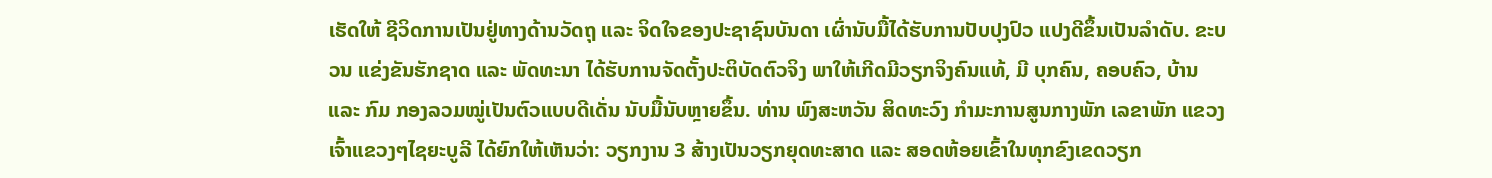ເຮັດໃຫ້ ຊີວິດການເປັນຢູ່ທາງດ້ານວັດຖຸ ແລະ ຈິດໃຈຂອງປະຊາຊົນບັນດາ ເຜົ່ານັບມື້ໄດ້ຮັບການປັບປຸງປົວ ແປງດີຂຶ້ນເປັນລໍາດັບ. ຂະບວນ ແຂ່ງຂັນຮັກຊາດ ແລະ ພັດທະນາ ໄດ້ຮັບການຈັດຕັ້ງປະຕິບັດຕົວຈິງ ພາໃຫ້ເກີດມີວຽກຈິງຄົນແທ້, ມີ ບຸກຄົນ, ຄອບຄົວ, ບ້ານ ແລະ ກົມ ກອງລວມໝູ່ເປັນຕົວແບບດີເດັ່ນ ນັບມື້ນັບຫຼາຍຂຶ້ນ. ທ່ານ ພົງສະຫວັນ ສິດທະວົງ ກໍາມະການສູນກາງພັກ ເລຂາພັກ ແຂວງ ເຈົ້າແຂວງໆໄຊຍະບູລີ ໄດ້ຍົກໃຫ້ເຫັນວ່າ: ວຽກງານ 3 ສ້າງເປັນວຽກຍຸດທະສາດ ແລະ ສອດຫ້ອຍເຂົ້າໃນທຸກຂົງເຂດວຽກ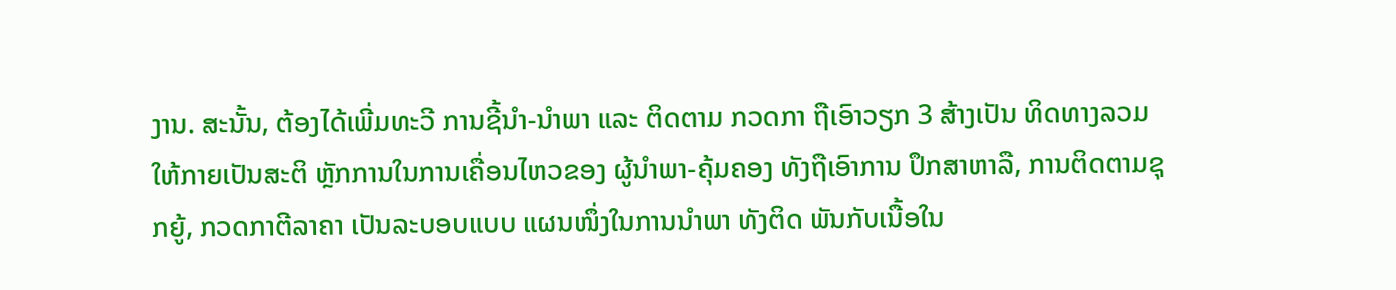ງານ. ສະນັ້ນ, ຕ້ອງໄດ້ເພີ່ມທະວີ ການຊີ້ນໍາ-ນໍາພາ ແລະ ຕິດຕາມ ກວດກາ ຖືເອົາວຽກ 3 ສ້າງເປັນ ທິດທາງລວມໃຫ້ກາຍເປັນສະຕິ ຫຼັກການໃນການເຄື່ອນໄຫວຂອງ ຜູ້ນໍາພາ-ຄຸ້ມຄອງ ທັງຖືເອົາການ ປຶກສາຫາລື, ການຕິດຕາມຊຸກຍູ້, ກວດກາຕີລາຄາ ເປັນລະບອບແບບ ແຜນໜຶ່ງໃນການນໍາພາ ທັງຕິດ ພັນກັບເນື້ອໃນ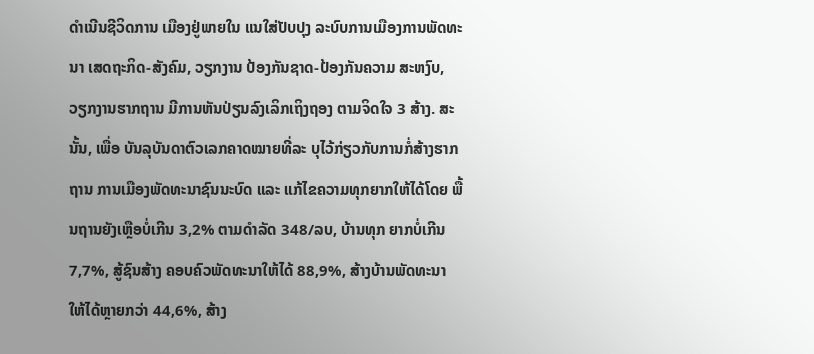ດໍາເນີນຊີວິດການ ເມືອງຢູ່ພາຍໃນ ແນໃສ່ປັບປຸງ ລະບົບການເມືອງການພັດທະນາ ເສດຖະກິດ-ສັງຄົມ, ວຽກງານ ປ້ອງກັນຊາດ-ປ້ອງກັນຄວາມ ສະຫງົບ, ວຽກງານຮາກຖານ ມີການຫັນປ່ຽນລົງເລິກເຖິງຖອງ ຕາມຈິດໃຈ 3 ສ້າງ. ສະນັ້ນ, ເພື່ອ ບັນລຸບັນດາຕົວເລກຄາດໝາຍທີ່ລະ ບຸໄວ້ກ່ຽວກັບການກໍ່ສ້າງຮາກຖານ ການເມືອງພັດທະນາຊົນນະບົດ ແລະ ແກ້ໄຂຄວາມທຸກຍາກໃຫ້ໄດ້ໂດຍ ພື້ນຖານຍັງເຫຼືອບໍ່ເກີນ 3,2% ຕາມດໍາລັດ 348/ລບ, ບ້ານທຸກ ຍາກບໍ່ເກີນ 7,7%, ສູ້ຊົນສ້າງ ຄອບຄົວພັດທະນາໃຫ້ໄດ້ 88,9%, ສ້າງບ້ານພັດທະນາ ໃຫ້ໄດ້ຫຼາຍກວ່າ 44,6%, ສ້າງ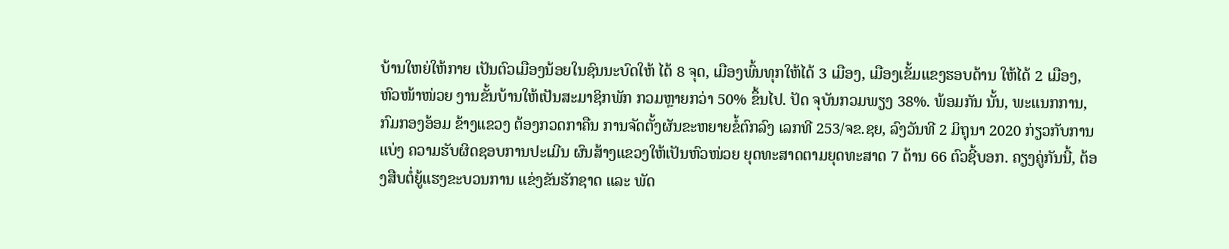ບ້ານໃຫຍ່ໃຫ້ກາຍ ເປັນຕົວເມືອງນ້ອຍໃນຊົນນະບົດໃຫ້ ໄດ້ 8 ຈຸດ, ເມືອງພົ້ນທຸກໃຫ້ໄດ້ 3 ເມືອງ, ເມືອງເຂັ້ມແຂງຮອບດ້ານ ໃຫ້ໄດ້ 2 ເມືອງ, ຫົວໜ້າໜ່ວຍ ງານຂັ້ນບ້ານໃຫ້ເປັນສະມາຊິກພັກ ກວມຫຼາຍກວ່າ 50% ຂຶ້ນໄປ. ປັດ ຈຸບັນກວມພຽງ 38%. ພ້ອມກັນ ນັ້ນ, ພະແນກການ, ກົມກອງອ້ອມ ຂ້າງແຂວງ ຕ້ອງກວດກາຄືນ ການຈັດຕັ້ງຜັນຂະຫຍາຍຂໍ້ຕົກລົງ ເລກທີ 253/ຈຂ.ຊຍ, ລົງວັນທີ 2 ມິຖຸນາ 2020 ກ່ຽວກັບການແບ່ງ ຄວາມຮັບຜິດຊອບການປະເມີນ ຜົນສ້າງແຂວງໃຫ້ເປັນຫົວໜ່ວຍ ຍຸດທະສາດຕາມຍຸດທະສາດ 7 ດ້ານ 66 ຕົວຊີ້ບອກ. ຄຽງຄູ່ກັນນີ້, ຕ້ອງສືບຕໍ່ຍູ້ແຮງຂະບວນການ ແຂ່ງຂັນຮັກຊາດ ແລະ ພັດ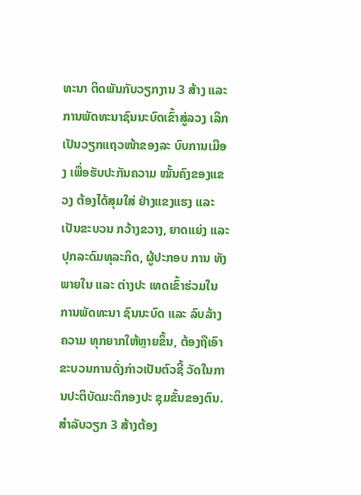ທະນາ ຕິດພັນກັບວຽກງານ 3 ສ້າງ ແລະ ການພັດທະນາຊົນນະບົດເຂົ້າສູ່ລວງ ເລິກເປັນວຽກແຖວໜ້າຂອງລະ ບົບການເມືອງ ເພື່ອຮັບປະກັນຄວາມ ໝັ້ນຄົງຂອງແຂວງ ຕ້ອງໄດ້ສຸມໃສ່ ຢ່າງແຂງແຮງ ແລະ ເປັນຂະບວນ ກວ້າງຂວາງ, ຍາດແຍ່ງ ແລະ ປຸກລະດົມທຸລະກິດ, ຜູ້ປະກອບ ການ ທັງພາຍໃນ ແລະ ຕ່າງປະ ເທດເຂົ້າຮ່ວມໃນການພັດທະນາ ຊົນນະບົດ ແລະ ລົບລ້າງຄວາມ ທຸກຍາກໃຫ້ຫຼາຍຂຶ້ນ, ຕ້ອງຖືເອົາ ຂະບວນການດັ່ງກ່າວເປັນຕົວຊີ້ ວັດໃນການປະຕິບັດມະຕິກອງປະ ຊຸມຂັ້ນຂອງຕົນ. ສໍາລັບວຽກ 3 ສ້າງຕ້ອງ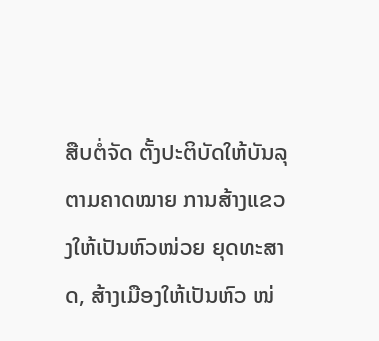ສືບຕໍ່ຈັດ ຕັ້ງປະຕິບັດໃຫ້ບັນລຸຕາມຄາດໝາຍ ການສ້າງແຂວງໃຫ້ເປັນຫົວໜ່ວຍ ຍຸດທະສາດ, ສ້າງເມືອງໃຫ້ເປັນຫົວ ໜ່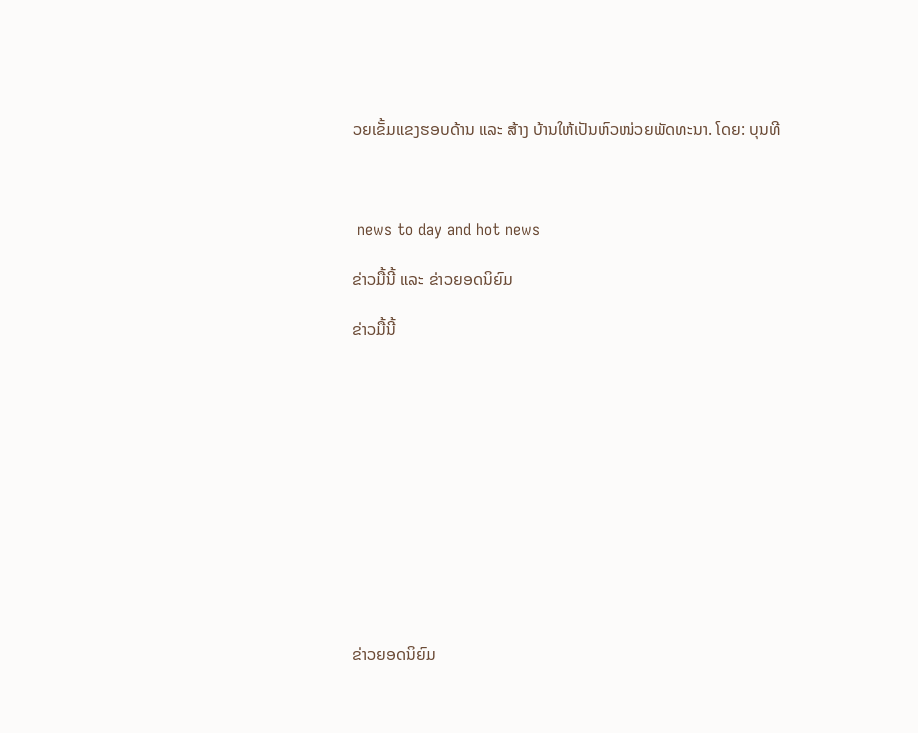ວຍເຂັ້ມແຂງຮອບດ້ານ ແລະ ສ້າງ ບ້ານໃຫ້ເປັນຫົວໜ່ວຍພັດທະນາ. ໂດຍ: ບຸນທີ



 news to day and hot news

ຂ່າວມື້ນີ້ ແລະ ຂ່າວຍອດນິຍົມ

ຂ່າວມື້ນີ້












ຂ່າວຍອດນິຍົມ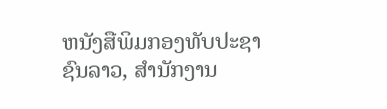ຫນັງສືພິມກອງທັບປະຊາຊົນລາວ, ສຳນັກງານ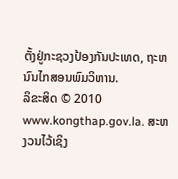ຕັ້ງຢູ່ກະຊວງປ້ອງກັນປະເທດ, ຖະຫນົນໄກສອນພົມວິຫານ.
ລິຂະສິດ © 2010 www.kongthap.gov.la. ສະຫງວນໄວ້ເຊິງ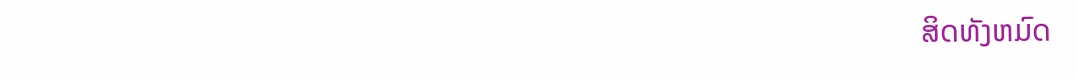ສິດທັງຫມົດ